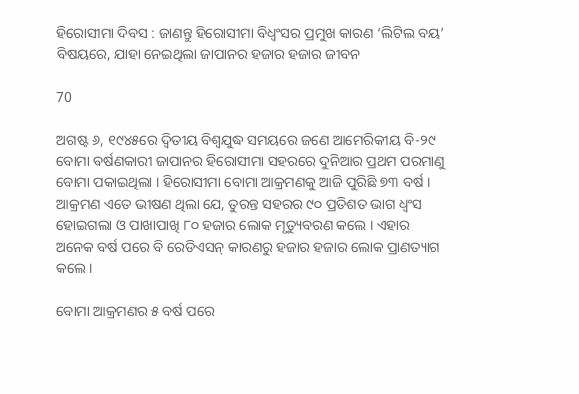ହିରୋସୀମା ଦିବସ : ଜାଣନ୍ତୁ ହିରୋସୀମା ବିଧ୍ୱଂସର ପ୍ରମୁଖ କାରଣ ‘ଲିଟିଲ ବୟ’ ବିଷୟରେ, ଯାହା ନେଇଥିଲା ଜାପାନର ହଜାର ହଜାର ଜୀବନ

70

ଅଗଷ୍ଟ ୬, ୧୯୪୫ରେ ଦ୍ୱିତୀୟ ବିଶ୍ୱଯୁଦ୍ଧ ସମୟରେ ଜଣେ ଆମେରିକୀୟ ବି-୨୯ ବୋମା ବର୍ଷଣକାରୀ ଜାପାନର ହିରୋସୀମା ସହରରେ ଦୁନିଆର ପ୍ରଥମ ପରମାଣୁ ବୋମା ପକାଇଥିଲା । ହିରୋସୀମା ବୋମା ଆକ୍ରମଣକୁ ଆଜି ପୁରିଛି ୭୩ ବର୍ଷ । ଆକ୍ରମଣ ଏତେ ଭୀଷଣ ଥିଲା ଯେ, ତୁରନ୍ତ ସହରର ୯୦ ପ୍ରତିଶତ ଭାଗ ଧ୍ୱଂସ ହୋଇଗଲା ଓ ପାଖାପାଖି ୮୦ ହଜାର ଲୋକ ମୃତ୍ୟୁବରଣ କଲେ । ଏହାର ଅନେକ ବର୍ଷ ପରେ ବି ରେଡିଏସନ୍ କାରଣରୁ ହଜାର ହଜାର ଲୋକ ପ୍ରାଣତ୍ୟାଗ କଲେ ।

ବୋମା ଆକ୍ରମଣର ୫ ବର୍ଷ ପରେ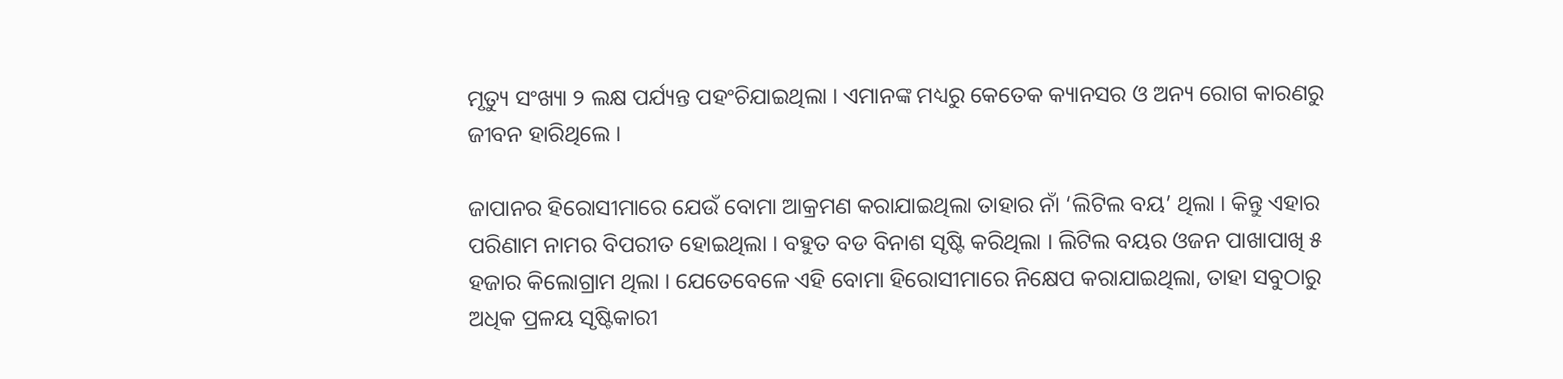ମୃତ୍ୟୁ ସଂଖ୍ୟା ୨ ଲକ୍ଷ ପର୍ଯ୍ୟନ୍ତ ପହଂଚିଯାଇଥିଲା । ଏମାନଙ୍କ ମଧ୍ୟରୁ କେତେକ କ୍ୟାନସର ଓ ଅନ୍ୟ ରୋଗ କାରଣରୁ ଜୀବନ ହାରିଥିଲେ ।

ଜାପାନର ହିରୋସୀମାରେ ଯେଉଁ ବୋମା ଆକ୍ରମଣ କରାଯାଇଥିଲା ତାହାର ନାଁ ‘ଲିଟିଲ ବୟ’ ଥିଲା । କିନ୍ତୁ ଏହାର ପରିଣାମ ନାମର ବିପରୀତ ହୋଇଥିଲା । ବହୁତ ବଡ ବିନାଶ ସୃଷ୍ଟି କରିଥିଲା । ଲିଟିଲ ବୟର ଓଜନ ପାଖାପାଖି ୫ ହଜାର କିଲୋଗ୍ରାମ ଥିଲା । ଯେତେବେଳେ ଏହି ବୋମା ହିରୋସୀମାରେ ନିକ୍ଷେପ କରାଯାଇଥିଲା, ତାହା ସବୁଠାରୁ ଅଧିକ ପ୍ରଳୟ ସୃଷ୍ଟିକାରୀ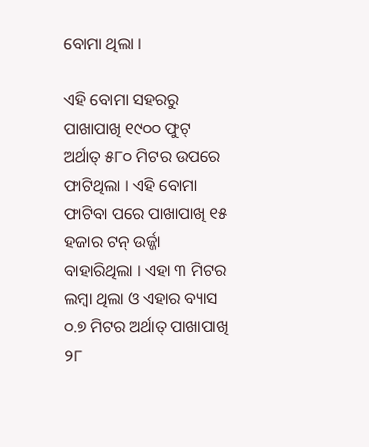ବୋମା ଥିଲା ।

ଏହି ବୋମା ସହରରୁ ପାଖାପାଖି ୧୯୦୦ ଫୁଟ୍ ଅର୍ଥାତ୍ ୫୮୦ ମିଟର ଉପରେ ଫାଟିଥିଲା । ଏହି ବୋମା ଫାଟିବା ପରେ ପାଖାପାଖି ୧୫ ହଜାର ଟନ୍ ଉର୍ଜ୍ଜା ବାହାରିଥିଲା । ଏହା ୩ ମିଟର ଲମ୍ବା ଥିଲା ଓ ଏହାର ବ୍ୟାସ ୦.୭ ମିଟର ଅର୍ଥାତ୍ ପାଖାପାଖି ୨୮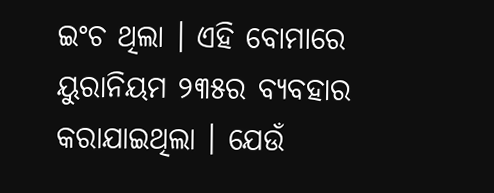ଇଂଚ ଥିଲା । ଏହି ବୋମାରେ ୟୁରାନିୟମ ୨୩୫ର ବ୍ୟବହାର କରାଯାଇଥିଲା । ଯେଉଁ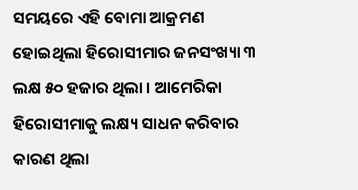ସମୟରେ ଏହି ବୋମା ଆକ୍ରମଣ ହୋଇଥିଲା ହିରୋସୀମାର ଜନସଂଖ୍ୟା ୩ ଲକ୍ଷ ୫୦ ହଜାର ଥିଲା । ଆମେରିକା ହିରୋସୀମାକୁ ଲକ୍ଷ୍ୟ ସାଧନ କରିବାର କାରଣ ଥିଲା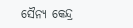ସୈନ୍ୟ କେନ୍ଦ୍ର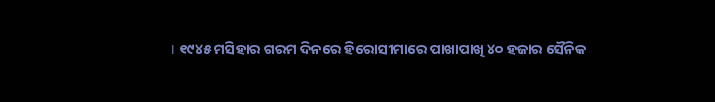। ୧୯୪୫ ମସିହାର ଗରମ ଦିନରେ ହିରୋସୀମାରେ ପାଖାପାଖି ୪୦ ହଜାର ସୈନିକ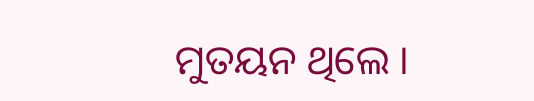ମୁତୟନ ଥିଲେ ।